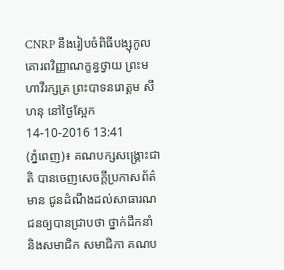CNRP នឹងរៀបចំពិធីបង្សុកូល គោរពវិញ្ញាណក្ខន្ធថ្វាយ ព្រះមហាវីរក្សត្រ ព្រះបាទនរោត្តម សីហនុ នៅថ្ងៃស្អែក
14-10-2016 13:41
(ភ្នំពេញ)៖ គណបក្សសង្រ្គោះជាតិ បានចេញសេចក្តីប្រកាសព័ត៌មាន ជូនដំណឹងដល់សាធារណជនឲ្យបានជ្រាបថា ថ្នាក់ដឹកនាំ និងសមាជិក សមាជិកា គណប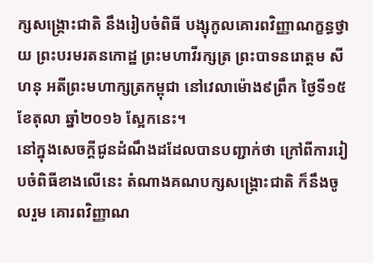ក្សសង្រ្គោះជាតិ នឹងរៀបចំពិធី បង្សុកូលគោរពវិញ្ញាណក្ខន្ធថ្វាយ ព្រះបរមរតនកោដ្ឋ ព្រះមហាវីរក្សត្រ ព្រះបាទនរោត្តម សីហនុ អតីព្រះមហាក្សត្រកម្ពុជា នៅវេលាម៉ោង៩ព្រឹក ថ្ងៃទី១៥ ខែតុលា ឆ្នាំ២០១៦ ស្អែកនេះ។
នៅក្នុងសេចក្តីជូនដំណឹងដដែលបានបញ្ជាក់ថា ក្រៅពីការរៀបចំពិធីខាងលើនេះ តំណាងគណបក្សសង្រ្គោះជាតិ ក៏នឹងចូលរួម គោរពវិញ្ញាណ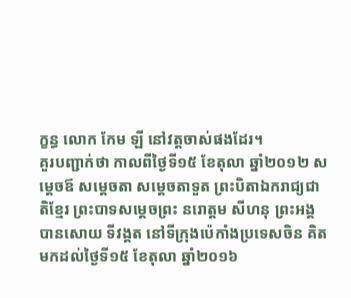ក្ខន្ធ លោក កែម ឡី នៅវត្តចាស់ផងដែរ។
គួរបញ្ជាក់ថា កាលពីថ្ងៃទី១៥ ខែតុលា ឆ្នាំ២០១២ សម្តេចឪ សម្តេចតា សម្តេចតាទួត ព្រះបិតាឯករាជ្យជាតិខ្មែរ ព្រះបាទសម្តេចព្រះ នរោត្ដម សីហនុ ព្រះអង្គ បានសោយ ទីវង្គត នៅទីក្រុងប៉េកាំងប្រទេសចិន គិតមកដល់ថ្ងៃទី១៥ ខែតុលា ឆ្នាំ២០១៦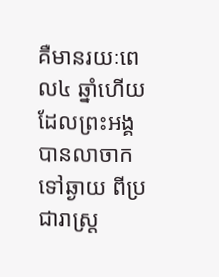គឺមានរយៈពេល៤ ឆ្នាំហើយ ដែលព្រះអង្គបានលាចាកទៅឆ្ងាយ ពីប្រជារាស្រ្ត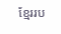ខ្មែររប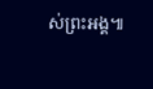ស់ព្រះអង្គ៕